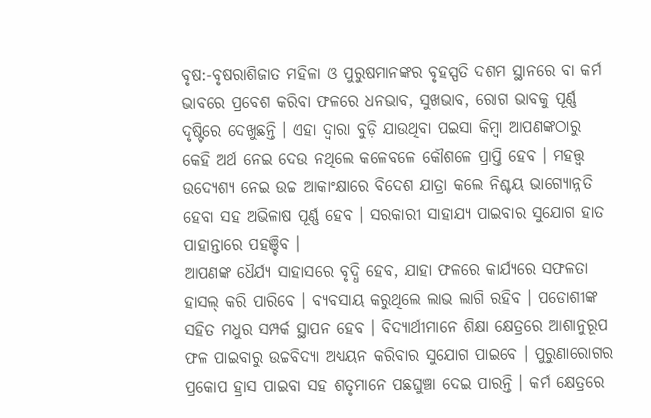ବୃଷ:-ବୃଷରାଶିଜାତ ମହିଳା ଓ ପୁରୁଷମାନଙ୍କର ବୃହସ୍ପତି ଦଶମ ସ୍ଥାନରେ ବା କର୍ମ ଭାବରେ ପ୍ରବେଶ କରିବା ଫଳରେ ଧନଭାବ, ସୁଖଭାବ, ରୋଗ ଭାବକୁ ପୂର୍ଣ୍ଣ ଦୃଷ୍ଟିରେ ଦେଖୁଛନ୍ତି । ଏହା ଦ୍ୱାରା ବୁଡ଼ି ଯାଉଥିବା ପଇସା କିମ୍ବା ଆପଣଙ୍କଠାରୁ କେହି ଅର୍ଥ ନେଇ ଦେଉ ନଥିଲେ କଳେବଳେ କୌଶଳେ ପ୍ରାପ୍ତି ହେବ । ମହତ୍ତ୍ୱ ଉଦ୍ୟେଶ୍ୟ ନେଇ ଉଚ୍ଚ ଆକାଂକ୍ଷାରେ ବିଦେଶ ଯାତ୍ରା କଲେ ନିଶ୍ଚୟ ଭାଗ୍ୟୋନ୍ନତି ହେବା ସହ ଅଭିଳାଷ ପୂର୍ଣ୍ଣ ହେବ । ସରକାରୀ ସାହାଯ୍ୟ ପାଇବାର ସୁଯୋଗ ହାତ ପାହାନ୍ତାରେ ପହଞ୍ଚିବ ।
ଆପଣଙ୍କ ଧୈର୍ଯ୍ୟ ସାହାସରେ ବୃଦ୍ଧି ହେବ, ଯାହା ଫଳରେ କାର୍ଯ୍ୟରେ ସଫଳତା ହାସଲ୍ କରି ପାରିବେ । ବ୍ୟବସାୟ କରୁଥିଲେ ଲାଭ ଲାଗି ରହିବ । ପଡୋଶୀଙ୍କ ସହିତ ମଧୁର ସମ୍ପର୍କ ସ୍ଥାପନ ହେବ । ବିଦ୍ୟାର୍ଥୀମାନେ ଶିକ୍ଷା କ୍ଷେତ୍ରରେ ଆଶାନୁରୂପ ଫଳ ପାଇବାରୁ ଉଚ୍ଚବିଦ୍ୟା ଅଧ୍ୟୟନ କରିବାର ସୁଯୋଗ ପାଇବେ । ପୁରୁଣାରୋଗର ପ୍ରକୋପ ହ୍ରାସ ପାଇବା ସହ ଶତୃମାନେ ପଛଘୁଞ୍ଚା ଦେଇ ପାରନ୍ତି । କର୍ମ କ୍ଷେତ୍ରରେ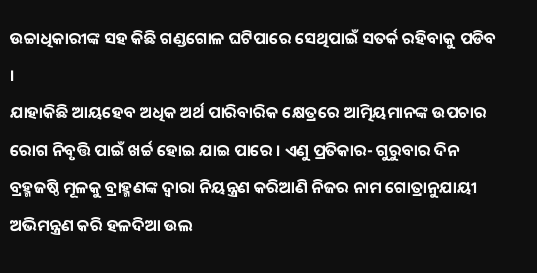ଉଚ୍ଚାଧିକାରୀଙ୍କ ସହ କିଛି ଗଣ୍ଡଗୋଳ ଘଟିପାରେ ସେଥିପାଇଁ ସତର୍କ ରହିବାକୁ ପଡିବ ।
ଯାହାକିଛି ଆୟହେବ ଅଧିକ ଅର୍ଥ ପାରିବାରିକ କ୍ଷେତ୍ରରେ ଆତ୍ମିୟମାନଙ୍କ ଉପଚାର ରୋଗ ନିବୃତ୍ତି ପାଇଁ ଖର୍ଚ୍ଚ ହୋଇ ଯାଇ ପାରେ । ଏଣୁ ପ୍ରତିକାର- ଗୁରୁବାର ଦିନ ବ୍ରହ୍ମଜଷ୍ଠି ମୂଳକୁ ବ୍ରାହ୍ମଣଙ୍କ ଦ୍ୱାରା ନିୟନ୍ତ୍ରଣ କରିଆଣି ନିଜର ନାମ ଗୋତ୍ରାନୁଯାୟୀ ଅଭିମନ୍ତ୍ରଣ କରି ହଳଦିଆ ଉଲ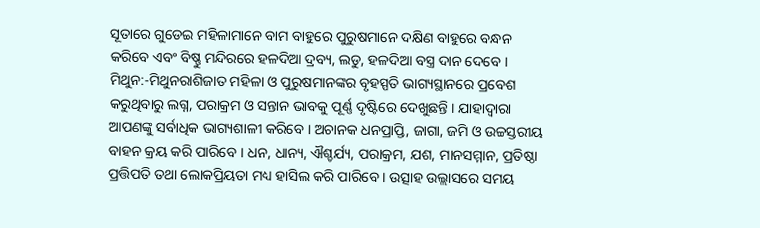ସୂତାରେ ଗୁଡେଇ ମହିଳାମାନେ ବାମ ବାହୁରେ ପୁରୁଷମାନେ ଦକ୍ଷିଣ ବାହୁରେ ବନ୍ଧନ କରିବେ ଏବଂ ବିଷ୍ଣୁ ମନ୍ଦିରରେ ହଳଦିଆ ଦ୍ରବ୍ୟ, ଲଡୁ, ହଳଦିଆ ବସ୍ତ୍ର ଦାନ ଦେବେ ।
ମିଥୁନ:-ମିଥୁନରାଶିଜାତ ମହିଳା ଓ ପୁରୁଷମାନଙ୍କର ବୃହସ୍ପତି ଭାଗ୍ୟସ୍ଥାନରେ ପ୍ରବେଶ କରୁଥିବାରୁ ଲଗ୍ନ, ପରାକ୍ରମ ଓ ସନ୍ତାନ ଭାବକୁ ପୂର୍ଣ୍ଣ ଦୃଷ୍ଟିରେ ଦେଖୁଛନ୍ତି । ଯାହାଦ୍ୱାରା ଆପଣଙ୍କୁ ସର୍ବାଧିକ ଭାଗ୍ୟଶାଳୀ କରିବେ । ଅଚାନକ ଧନପ୍ରାପ୍ତି, ଜାଗା, ଜମି ଓ ଉଚ୍ଚସ୍ତରୀୟ ବାହନ କ୍ରୟ କରି ପାରିବେ । ଧନ, ଧାନ୍ୟ, ଐଶ୍ଚର୍ଯ୍ୟ, ପରାକ୍ରମ, ଯଶ, ମାନସମ୍ମାନ, ପ୍ରତିଷ୍ଠା ପ୍ରତ୍ତିପତି ତଥା ଲୋକପ୍ରିୟତା ମଧ୍ୟ ହାସିଲ କରି ପାରିବେ । ଉତ୍ସାହ ଉଲ୍ଲାସରେ ସମୟ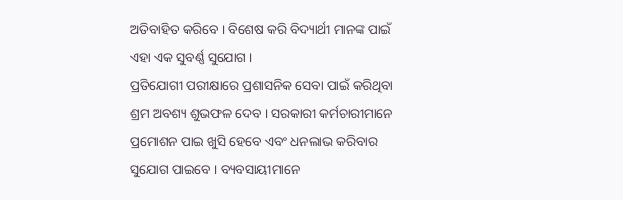ଅତିବାହିତ କରିବେ । ବିଶେଷ କରି ବିଦ୍ୟାର୍ଥୀ ମାନଙ୍କ ପାଇଁ ଏହା ଏକ ସୁବର୍ଣ୍ଣ ସୁଯୋଗ ।
ପ୍ରତିଯୋଗୀ ପରୀକ୍ଷାରେ ପ୍ରଶାସନିକ ସେବା ପାଇଁ କରିଥିବା ଶ୍ରମ ଅବଶ୍ୟ ଶୁଭଫଳ ଦେବ । ସରକାରୀ କର୍ମଚାରୀମାନେ ପ୍ରମୋଶନ ପାଇ ଖୁସି ହେବେ ଏବଂ ଧନଲାଭ କରିବାର ସୁଯୋଗ ପାଇବେ । ବ୍ୟବସାୟୀମାନେ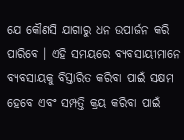ଯେ କୌଣସି ଯାଗାରୁ ଧନ ଉପାର୍ଜନ କରି ପାରିବେ । ଏହି ସମୟରେ ବ୍ୟବସାୟୀମାନେ ବ୍ୟବସାୟକୁ ବିସ୍ତାରିତ କରିବା ପାଇଁ ସକ୍ଷମ ହେବେ ଏବଂ ସମ୍ପତ୍ତି କ୍ରୟ କରିବା ପାଇଁ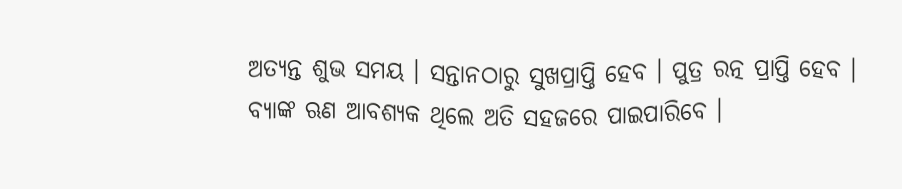ଅତ୍ୟନ୍ତ ଶୁଭ ସମୟ । ସନ୍ତାନଠାରୁ ସୁଖପ୍ରାପ୍ତି ହେବ । ପୁତ୍ର ରତ୍ନ ପ୍ରାପ୍ତି ହେବ ।
ବ୍ୟାଙ୍କ ଋଣ ଆବଶ୍ୟକ ଥିଲେ ଅତି ସହଜରେ ପାଇପାରିବେ ।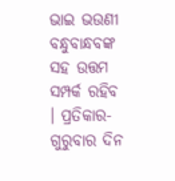ଭାଇ ଭଉଣୀ ବନ୍ଧୁବାନ୍ଧବଙ୍କ ସହ ଉତ୍ତମ ସମ୍ପର୍କ ରହିବ । ପ୍ରତିକାର- ଗୁରୁବାର ଦିନ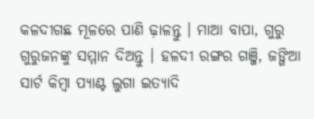କଳଦୀଗଛ ମୂଳରେ ପାଣି ଢ଼ାଳନ୍ତୁ । ମାଆ ବାପା, ଗୁରୁ ଗୁରୁଜନଙ୍କୁ ସମ୍ମାନ ଦିଅନ୍ତୁ । ହଳଦୀ ରଙ୍ଗର ଗଞ୍ଜି, ଜଙ୍ଗିଆ ସାର୍ଟ କିମ୍ବା ପ୍ୟାଣ୍ଟ ଲୁଗା ଇତ୍ୟାଦି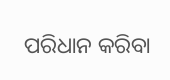ପରିଧାନ କରିବା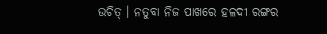ଉଚିତ୍ । ନତୁବା ନିଜ ପାଖରେ ହଳଦୀ ରଙ୍ଗର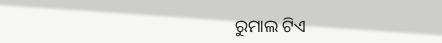ରୁମାଲ ଟିଏ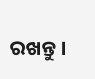ରଖନ୍ତୁ ।